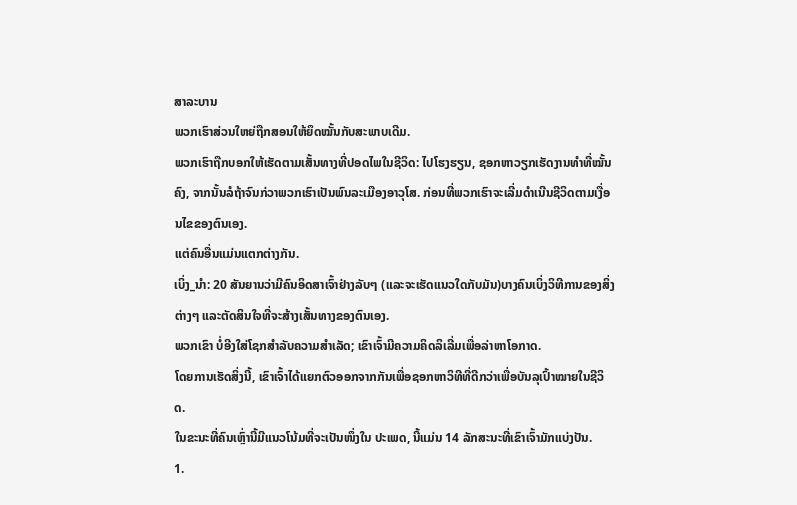ສາລະບານ
ພວກເຮົາສ່ວນໃຫຍ່ຖືກສອນໃຫ້ຍຶດໝັ້ນກັບສະພາບເດີມ.
ພວກເຮົາຖືກບອກໃຫ້ເຮັດຕາມເສັ້ນທາງທີ່ປອດໄພໃນຊີວິດ: ໄປໂຮງຮຽນ, ຊອກຫາວຽກເຮັດງານທຳທີ່ໝັ້ນຄົງ, ຈາກນັ້ນລໍຖ້າຈົນກ່ວາພວກເຮົາເປັນພົນລະເມືອງອາວຸໂສ. ກ່ອນທີ່ພວກເຮົາຈະເລີ່ມດໍາເນີນຊີວິດຕາມເງື່ອນໄຂຂອງຕົນເອງ.
ແຕ່ຄົນອື່ນແມ່ນແຕກຕ່າງກັນ.
ເບິ່ງ_ນຳ: 20 ສັນຍານວ່າມີຄົນອິດສາເຈົ້າຢ່າງລັບໆ (ແລະຈະເຮັດແນວໃດກັບມັນ)ບາງຄົນເບິ່ງວິທີການຂອງສິ່ງຕ່າງໆ ແລະຕັດສິນໃຈທີ່ຈະສ້າງເສັ້ນທາງຂອງຕົນເອງ.
ພວກເຂົາ ບໍ່ອີງໃສ່ໂຊກສໍາລັບຄວາມສໍາເລັດ; ເຂົາເຈົ້າມີຄວາມຄິດລິເລີ່ມເພື່ອລ່າຫາໂອກາດ.
ໂດຍການເຮັດສິ່ງນີ້, ເຂົາເຈົ້າໄດ້ແຍກຕົວອອກຈາກກັນເພື່ອຊອກຫາວິທີທີ່ດີກວ່າເພື່ອບັນລຸເປົ້າໝາຍໃນຊີວິດ.
ໃນຂະນະທີ່ຄົນເຫຼົ່ານີ້ມີແນວໂນ້ມທີ່ຈະເປັນໜຶ່ງໃນ ປະເພດ, ນີ້ແມ່ນ 14 ລັກສະນະທີ່ເຂົາເຈົ້າມັກແບ່ງປັນ.
1.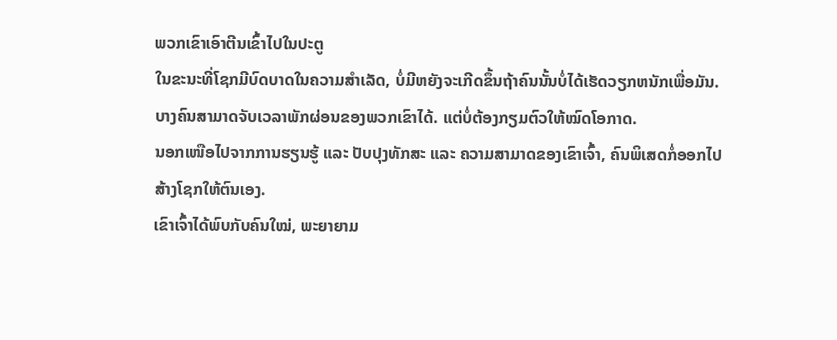ພວກເຂົາເອົາຕີນເຂົ້າໄປໃນປະຕູ
ໃນຂະນະທີ່ໂຊກມີບົດບາດໃນຄວາມສໍາເລັດ, ບໍ່ມີຫຍັງຈະເກີດຂຶ້ນຖ້າຄົນນັ້ນບໍ່ໄດ້ເຮັດວຽກຫນັກເພື່ອມັນ.
ບາງຄົນສາມາດຈັບເວລາພັກຜ່ອນຂອງພວກເຂົາໄດ້. ແຕ່ບໍ່ຕ້ອງກຽມຕົວໃຫ້ໝົດໂອກາດ.
ນອກເໜືອໄປຈາກການຮຽນຮູ້ ແລະ ປັບປຸງທັກສະ ແລະ ຄວາມສາມາດຂອງເຂົາເຈົ້າ, ຄົນພິເສດກໍ່ອອກໄປສ້າງໂຊກໃຫ້ຕົນເອງ.
ເຂົາເຈົ້າໄດ້ພົບກັບຄົນໃໝ່, ພະຍາຍາມ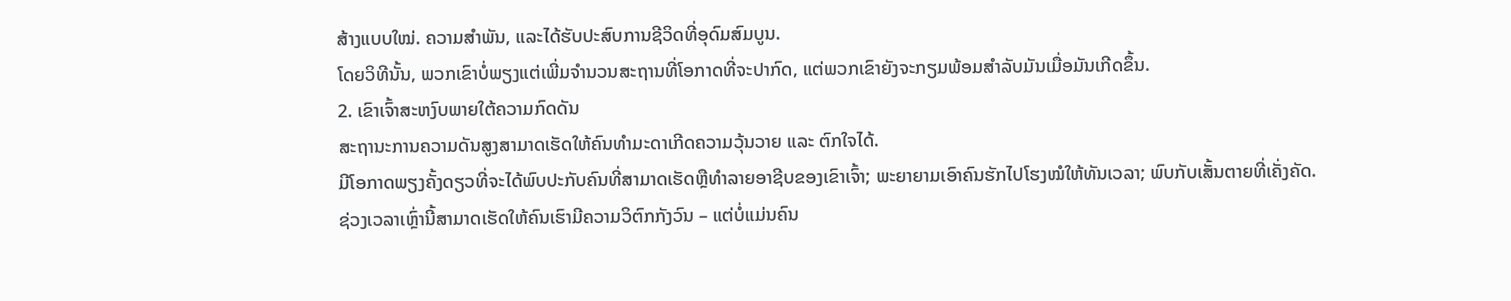ສ້າງແບບໃໝ່. ຄວາມສໍາພັນ, ແລະໄດ້ຮັບປະສົບການຊີວິດທີ່ອຸດົມສົມບູນ.
ໂດຍວິທີນັ້ນ, ພວກເຂົາບໍ່ພຽງແຕ່ເພີ່ມຈໍານວນສະຖານທີ່ໂອກາດທີ່ຈະປາກົດ, ແຕ່ພວກເຂົາຍັງຈະກຽມພ້ອມສໍາລັບມັນເມື່ອມັນເກີດຂຶ້ນ.
2. ເຂົາເຈົ້າສະຫງົບພາຍໃຕ້ຄວາມກົດດັນ
ສະຖານະການຄວາມດັນສູງສາມາດເຮັດໃຫ້ຄົນທຳມະດາເກີດຄວາມວຸ້ນວາຍ ແລະ ຕົກໃຈໄດ້.
ມີໂອກາດພຽງຄັ້ງດຽວທີ່ຈະໄດ້ພົບປະກັບຄົນທີ່ສາມາດເຮັດຫຼືທໍາລາຍອາຊີບຂອງເຂົາເຈົ້າ; ພະຍາຍາມເອົາຄົນຮັກໄປໂຮງໝໍໃຫ້ທັນເວລາ; ພົບກັບເສັ້ນຕາຍທີ່ເຄັ່ງຄັດ.
ຊ່ວງເວລາເຫຼົ່ານີ້ສາມາດເຮັດໃຫ້ຄົນເຮົາມີຄວາມວິຕົກກັງວົນ – ແຕ່ບໍ່ແມ່ນຄົນ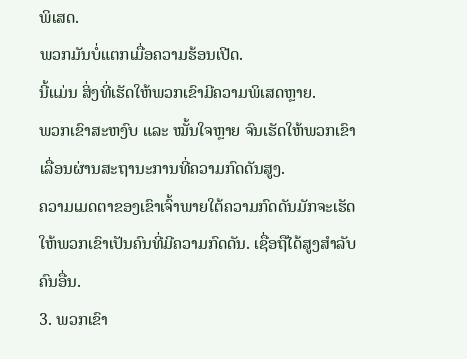ພິເສດ.
ພວກມັນບໍ່ແຕກເມື່ອຄວາມຮ້ອນເປີດ.
ນີ້ແມ່ນ ສິ່ງທີ່ເຮັດໃຫ້ພວກເຂົາມີຄວາມພິເສດຫຼາຍ.
ພວກເຂົາສະຫງົບ ແລະ ໝັ້ນໃຈຫຼາຍ ຈົນເຮັດໃຫ້ພວກເຂົາເລື່ອນຜ່ານສະຖານະການທີ່ຄວາມກົດດັນສູງ.
ຄວາມເມດຕາຂອງເຂົາເຈົ້າພາຍໃຕ້ຄວາມກົດດັນມັກຈະເຮັດໃຫ້ພວກເຂົາເປັນຄົນທີ່ມີຄວາມກົດດັນ. ເຊື່ອຖືໄດ້ສູງສຳລັບຄົນອື່ນ.
3. ພວກເຂົາ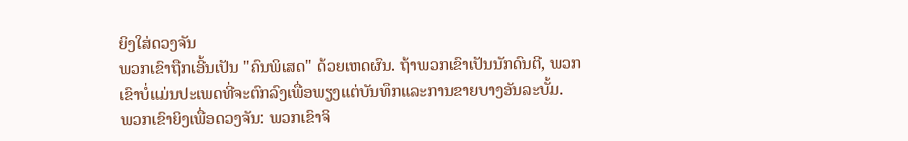ຍິງໃສ່ດວງຈັນ
ພວກເຂົາຖືກເອີ້ນເປັນ "ຄົນພິເສດ" ດ້ວຍເຫດຜົນ. ຖ້າພວກເຂົາເປັນນັກດົນຕີ, ພວກເຂົາບໍ່ແມ່ນປະເພດທີ່ຈະຕົກລົງເພື່ອພຽງແຕ່ບັນທຶກແລະການຂາຍບາງອັນລະບັ້ມ.
ພວກເຂົາຍິງເພື່ອດວງຈັນ: ພວກເຂົາຈິ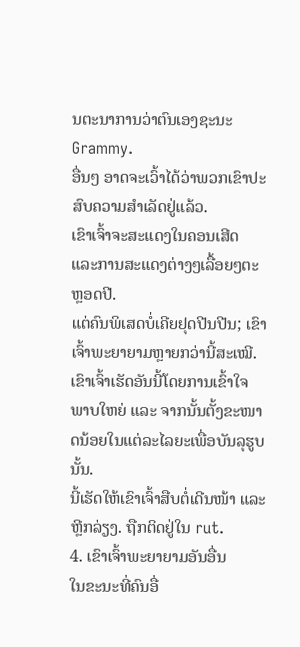ນຕະນາການວ່າຕົນເອງຊະນະ Grammy.
ອື່ນໆ ອາດຈະເວົ້າໄດ້ວ່າພວກເຂົາປະສົບຄວາມສຳເລັດຢູ່ແລ້ວ.
ເຂົາເຈົ້າຈະສະແດງໃນຄອນເສີດ ແລະການສະແດງຕ່າງໆເລື້ອຍໆຕະຫຼອດປີ.
ແຕ່ຄົນພິເສດບໍ່ເຄີຍຢຸດປີນປີນ; ເຂົາເຈົ້າພະຍາຍາມຫຼາຍກວ່ານີ້ສະເໝີ.
ເຂົາເຈົ້າເຮັດອັນນີ້ໂດຍການເຂົ້າໃຈພາບໃຫຍ່ ແລະ ຈາກນັ້ນຕັ້ງຂະໜາດນ້ອຍໃນແຕ່ລະໄລຍະເພື່ອບັນລຸຮູບນັ້ນ.
ນີ້ເຮັດໃຫ້ເຂົາເຈົ້າສືບຕໍ່ເດີນໜ້າ ແລະ ຫຼີກລ່ຽງ. ຖືກຕິດຢູ່ໃນ rut.
4. ເຂົາເຈົ້າພະຍາຍາມອັນອື່ນ
ໃນຂະນະທີ່ຄົນອື່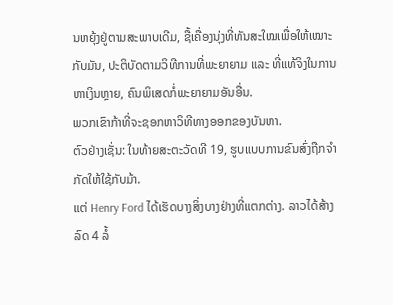ນຫຍຸ້ງຢູ່ຕາມສະພາບເດີມ, ຊື້ເຄື່ອງນຸ່ງທີ່ທັນສະໃໝເພື່ອໃຫ້ເໝາະກັບມັນ, ປະຕິບັດຕາມວິທີການທີ່ພະຍາຍາມ ແລະ ທີ່ແທ້ຈິງໃນການຫາເງິນຫຼາຍ, ຄົນພິເສດກໍ່ພະຍາຍາມອັນອື່ນ.
ພວກເຂົາກ້າທີ່ຈະຊອກຫາວິທີທາງອອກຂອງບັນຫາ.
ຕົວຢ່າງເຊັ່ນ: ໃນທ້າຍສະຕະວັດທີ 19, ຮູບແບບການຂົນສົ່ງຖືກຈຳກັດໃຫ້ໃຊ້ກັບມ້າ.
ແຕ່ Henry Ford ໄດ້ເຮັດບາງສິ່ງບາງຢ່າງທີ່ແຕກຕ່າງ. ລາວໄດ້ສ້າງລົດ 4 ລໍ້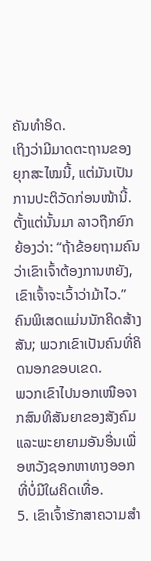ຄັນທຳອິດ.
ເຖິງວ່າມີມາດຕະຖານຂອງຍຸກສະໄໝນີ້, ແຕ່ມັນເປັນການປະຕິວັດກ່ອນໜ້ານີ້.
ຕັ້ງແຕ່ນັ້ນມາ ລາວຖືກຍົກຍ້ອງວ່າ: “ຖ້າຂ້ອຍຖາມຄົນວ່າເຂົາເຈົ້າຕ້ອງການຫຍັງ, ເຂົາເຈົ້າຈະເວົ້າວ່າມ້າໄວ.”
ຄົນພິເສດແມ່ນນັກຄິດສ້າງສັນ; ພວກເຂົາເປັນຄົນທີ່ຄິດນອກຂອບເຂດ.
ພວກເຂົາໄປນອກເໜືອຈາກສົນທິສັນຍາຂອງສັງຄົມ ແລະພະຍາຍາມອັນອື່ນເພື່ອຫວັງຊອກຫາທາງອອກທີ່ບໍ່ມີໃຜຄິດເທື່ອ.
5. ເຂົາເຈົ້າຮັກສາຄວາມສໍາ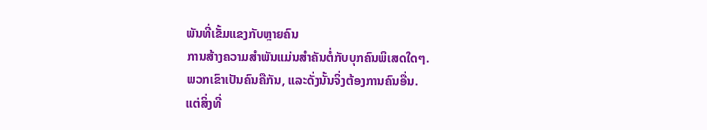ພັນທີ່ເຂັ້ມແຂງກັບຫຼາຍຄົນ
ການສ້າງຄວາມສໍາພັນແມ່ນສໍາຄັນຕໍ່ກັບບຸກຄົນພິເສດໃດໆ.
ພວກເຂົາເປັນຄົນຄືກັນ, ແລະດັ່ງນັ້ນຈິ່ງຕ້ອງການຄົນອື່ນ.
ແຕ່ສິ່ງທີ່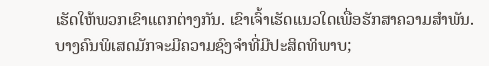ເຮັດໃຫ້ພວກເຂົາແຕກຕ່າງກັນ. ເຂົາເຈົ້າເຮັດແນວໃດເພື່ອຮັກສາຄວາມສໍາພັນ.
ບາງຄົນພິເສດມັກຈະມີຄວາມຊົງຈໍາທີ່ມີປະສິດທິພາບ;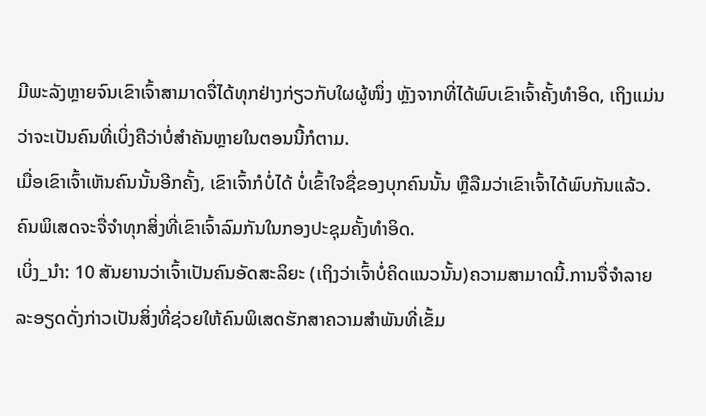ມີພະລັງຫຼາຍຈົນເຂົາເຈົ້າສາມາດຈື່ໄດ້ທຸກຢ່າງກ່ຽວກັບໃຜຜູ້ໜຶ່ງ ຫຼັງຈາກທີ່ໄດ້ພົບເຂົາເຈົ້າຄັ້ງທຳອິດ, ເຖິງແມ່ນວ່າຈະເປັນຄົນທີ່ເບິ່ງຄືວ່າບໍ່ສຳຄັນຫຼາຍໃນຕອນນີ້ກໍຕາມ.
ເມື່ອເຂົາເຈົ້າເຫັນຄົນນັ້ນອີກຄັ້ງ, ເຂົາເຈົ້າກໍບໍ່ໄດ້ ບໍ່ເຂົ້າໃຈຊື່ຂອງບຸກຄົນນັ້ນ ຫຼືລືມວ່າເຂົາເຈົ້າໄດ້ພົບກັນແລ້ວ.
ຄົນພິເສດຈະຈື່ຈໍາທຸກສິ່ງທີ່ເຂົາເຈົ້າລົມກັນໃນກອງປະຊຸມຄັ້ງທໍາອິດ.
ເບິ່ງ_ນຳ: 10 ສັນຍານວ່າເຈົ້າເປັນຄົນອັດສະລິຍະ (ເຖິງວ່າເຈົ້າບໍ່ຄິດແນວນັ້ນ)ຄວາມສາມາດນີ້.ການຈື່ຈໍາລາຍລະອຽດດັ່ງກ່າວເປັນສິ່ງທີ່ຊ່ວຍໃຫ້ຄົນພິເສດຮັກສາຄວາມສໍາພັນທີ່ເຂັ້ມ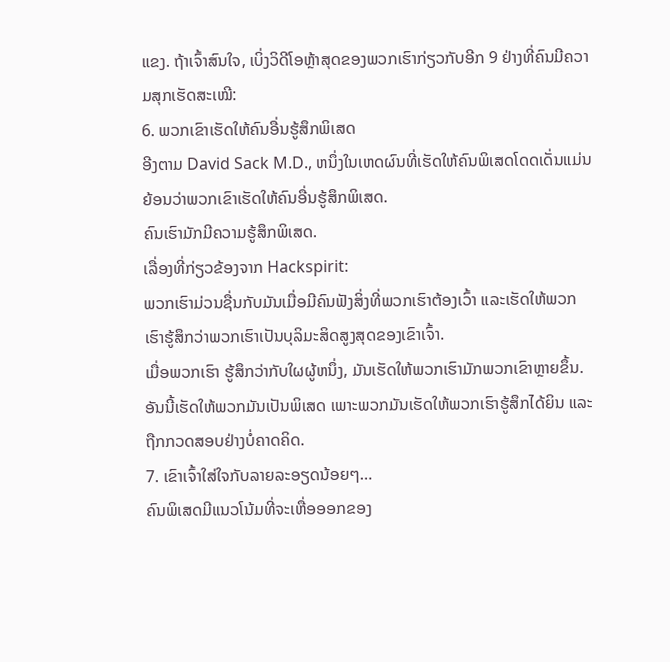ແຂງ. ຖ້າເຈົ້າສົນໃຈ, ເບິ່ງວິດີໂອຫຼ້າສຸດຂອງພວກເຮົາກ່ຽວກັບອີກ 9 ຢ່າງທີ່ຄົນມີຄວາມສຸກເຮັດສະເໝີ:
6. ພວກເຂົາເຮັດໃຫ້ຄົນອື່ນຮູ້ສຶກພິເສດ
ອີງຕາມ David Sack M.D., ຫນຶ່ງໃນເຫດຜົນທີ່ເຮັດໃຫ້ຄົນພິເສດໂດດເດັ່ນແມ່ນຍ້ອນວ່າພວກເຂົາເຮັດໃຫ້ຄົນອື່ນຮູ້ສຶກພິເສດ.
ຄົນເຮົາມັກມີຄວາມຮູ້ສຶກພິເສດ.
ເລື່ອງທີ່ກ່ຽວຂ້ອງຈາກ Hackspirit:
ພວກເຮົາມ່ວນຊື່ນກັບມັນເມື່ອມີຄົນຟັງສິ່ງທີ່ພວກເຮົາຕ້ອງເວົ້າ ແລະເຮັດໃຫ້ພວກເຮົາຮູ້ສຶກວ່າພວກເຮົາເປັນບຸລິມະສິດສູງສຸດຂອງເຂົາເຈົ້າ.
ເມື່ອພວກເຮົາ ຮູ້ສຶກວ່າກັບໃຜຜູ້ຫນຶ່ງ, ມັນເຮັດໃຫ້ພວກເຮົາມັກພວກເຂົາຫຼາຍຂຶ້ນ. ອັນນີ້ເຮັດໃຫ້ພວກມັນເປັນພິເສດ ເພາະພວກມັນເຮັດໃຫ້ພວກເຮົາຮູ້ສຶກໄດ້ຍິນ ແລະຖືກກວດສອບຢ່າງບໍ່ຄາດຄິດ.
7. ເຂົາເຈົ້າໃສ່ໃຈກັບລາຍລະອຽດນ້ອຍໆ…
ຄົນພິເສດມີແນວໂນ້ມທີ່ຈະເຫື່ອອອກຂອງ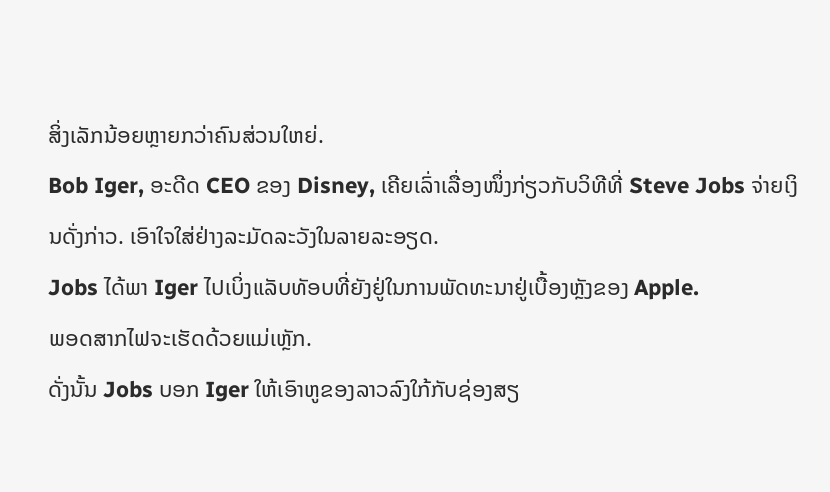ສິ່ງເລັກນ້ອຍຫຼາຍກວ່າຄົນສ່ວນໃຫຍ່.
Bob Iger, ອະດີດ CEO ຂອງ Disney, ເຄີຍເລົ່າເລື່ອງໜຶ່ງກ່ຽວກັບວິທີທີ່ Steve Jobs ຈ່າຍເງິນດັ່ງກ່າວ. ເອົາໃຈໃສ່ຢ່າງລະມັດລະວັງໃນລາຍລະອຽດ.
Jobs ໄດ້ພາ Iger ໄປເບິ່ງແລັບທັອບທີ່ຍັງຢູ່ໃນການພັດທະນາຢູ່ເບື້ອງຫຼັງຂອງ Apple.
ພອດສາກໄຟຈະເຮັດດ້ວຍແມ່ເຫຼັກ.
ດັ່ງນັ້ນ Jobs ບອກ Iger ໃຫ້ເອົາຫູຂອງລາວລົງໃກ້ກັບຊ່ອງສຽ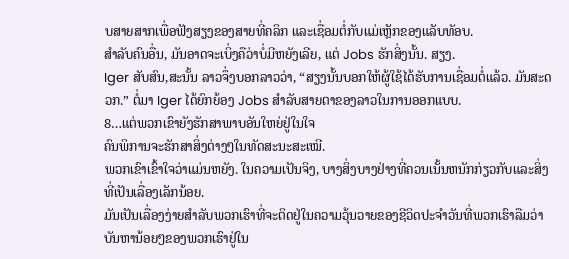ບສາຍສາກເພື່ອຟັງສຽງຂອງສາຍທີ່ຄລິກ ແລະເຊື່ອມຕໍ່ກັບແມ່ເຫຼັກຂອງແລັບທັອບ.
ສຳລັບຄົນອື່ນ, ມັນອາດຈະເບິ່ງຄືວ່າບໍ່ມີຫຍັງເລີຍ, ແຕ່ Jobs ຮັກສິ່ງນັ້ນ. ສຽງ.
Iger ສັບສົນ,ສະນັ້ນ ລາວຈຶ່ງບອກລາວວ່າ, “ສຽງນັ້ນບອກໃຫ້ຜູ້ໃຊ້ໄດ້ຮັບການເຊື່ອມຕໍ່ແລ້ວ. ມັນສະດວກ.” ຕໍ່ມາ Iger ໄດ້ຍົກຍ້ອງ Jobs ສໍາລັບສາຍຕາຂອງລາວໃນການອອກແບບ.
8…ແຕ່ພວກເຂົາຍັງຮັກສາພາບອັນໃຫຍ່ຢູ່ໃນໃຈ
ຄົນພິການຈະຮັກສາສິ່ງຕ່າງໆໃນທັດສະນະສະເໝີ.
ພວກເຂົາເຂົ້າໃຈວ່າແມ່ນຫຍັງ. ໃນຄວາມເປັນຈິງ, ບາງສິ່ງບາງຢ່າງທີ່ຄວນເນັ້ນຫນັກກ່ຽວກັບແລະສິ່ງທີ່ເປັນເລື່ອງເລັກນ້ອຍ.
ມັນເປັນເລື່ອງງ່າຍສໍາລັບພວກເຮົາທີ່ຈະຕິດຢູ່ໃນຄວາມວຸ້ນວາຍຂອງຊີວິດປະຈໍາວັນທີ່ພວກເຮົາລືມວ່າບັນຫານ້ອຍໆຂອງພວກເຮົາຢູ່ໃນ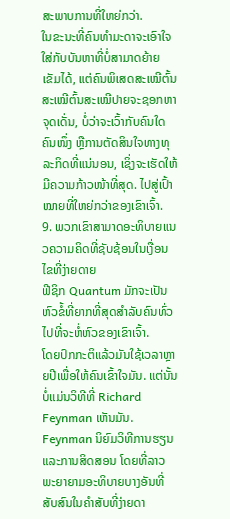ສະພາບການທີ່ໃຫຍ່ກວ່າ.
ໃນຂະນະທີ່ຄົນທຳມະດາຈະເອົາໃຈໃສ່ກັບບັນຫາທີ່ບໍ່ສາມາດຍ້າຍເຂັມໄດ້, ແຕ່ຄົນພິເສດສະເໝີຕົ້ນສະເໝີຕົ້ນສະເໝີປາຍຈະຊອກຫາຈຸດເດັ່ນ, ບໍ່ວ່າຈະເວົ້າກັບຄົນໃດຄົນໜຶ່ງ ຫຼືການຕັດສິນໃຈທາງທຸລະກິດທີ່ແນ່ນອນ, ເຊິ່ງຈະເຮັດໃຫ້ມີຄວາມກ້າວໜ້າທີ່ສຸດ. ໄປສູ່ເປົ້າໝາຍທີ່ໃຫຍ່ກວ່າຂອງເຂົາເຈົ້າ.
9. ພວກເຂົາສາມາດອະທິບາຍແນວຄວາມຄິດທີ່ຊັບຊ້ອນໃນເງື່ອນໄຂທີ່ງ່າຍດາຍ
ຟີຊິກ Quantum ມັກຈະເປັນຫົວຂໍ້ທີ່ຍາກທີ່ສຸດສໍາລັບຄົນທົ່ວໄປທີ່ຈະຫໍ່ຫົວຂອງເຂົາເຈົ້າ.
ໂດຍປົກກະຕິແລ້ວມັນໃຊ້ເວລາຫຼາຍປີເພື່ອໃຫ້ຄົນເຂົ້າໃຈມັນ. ແຕ່ນັ້ນບໍ່ແມ່ນວິທີທີ່ Richard Feynman ເຫັນມັນ.
Feynman ນິຍົມວິທີການຮຽນ ແລະການສິດສອນ ໂດຍທີ່ລາວພະຍາຍາມອະທິບາຍບາງອັນທີ່ສັບສົນໃນຄຳສັບທີ່ງ່າຍດາ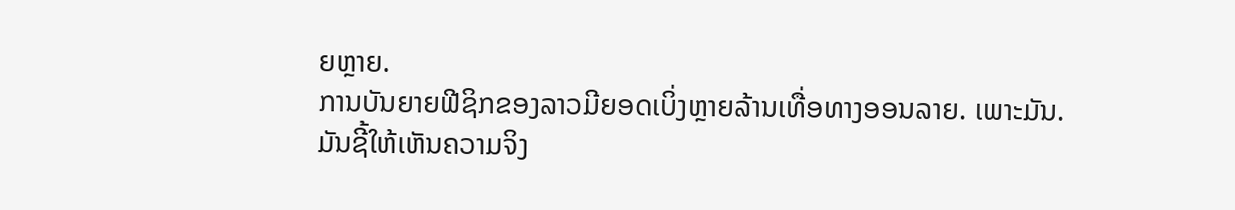ຍຫຼາຍ.
ການບັນຍາຍຟີຊິກຂອງລາວມີຍອດເບິ່ງຫຼາຍລ້ານເທື່ອທາງອອນລາຍ. ເພາະມັນ.
ມັນຊີ້ໃຫ້ເຫັນຄວາມຈິງ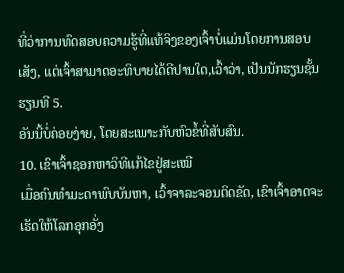ທີ່ວ່າການທົດສອບຄວາມຮູ້ທີ່ແທ້ຈິງຂອງເຈົ້າບໍ່ແມ່ນໂດຍການສອບເສັງ, ແຕ່ເຈົ້າສາມາດອະທິບາຍໄດ້ດີປານໃດ,ເວົ້າວ່າ, ເປັນນັກຮຽນຊັ້ນຮຽນທີ 5.
ອັນນີ້ບໍ່ຄ່ອຍງ່າຍ, ໂດຍສະເພາະກັບຫົວຂໍ້ທີ່ສັບສົນ.
10. ເຂົາເຈົ້າຊອກຫາວິທີແກ້ໄຂຢູ່ສະເໝີ
ເມື່ອຄົນທຳມະດາພົບບັນຫາ, ເວົ້າຈາລະຈອນຕິດຂັດ, ເຂົາເຈົ້າອາດຈະເຮັດໃຫ້ໂລກອຸກອັ່ງ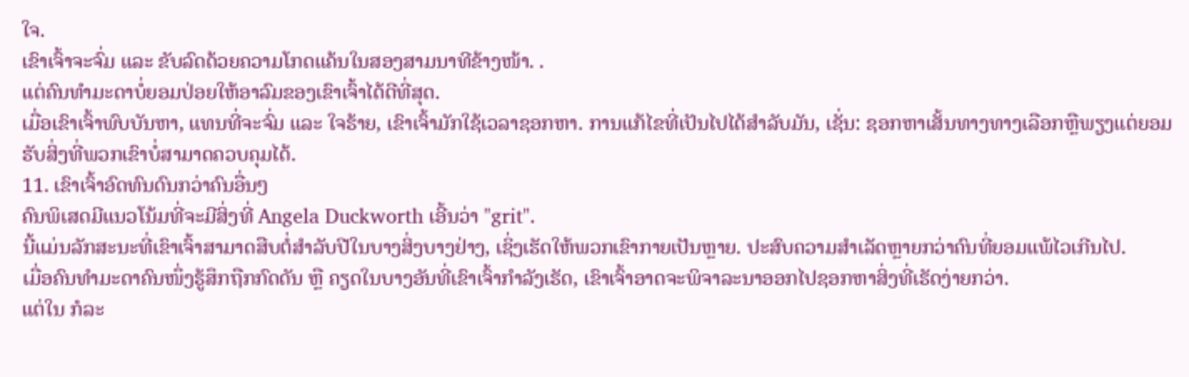ໃຈ.
ເຂົາເຈົ້າຈະຈົ່ມ ແລະ ຂັບລົດດ້ວຍຄວາມໂກດແຄ້ນໃນສອງສາມນາທີຂ້າງໜ້າ. .
ແຕ່ຄົນທຳມະດາບໍ່ຍອມປ່ອຍໃຫ້ອາລົມຂອງເຂົາເຈົ້າໄດ້ດີທີ່ສຸດ.
ເມື່ອເຂົາເຈົ້າພົບບັນຫາ, ແທນທີ່ຈະຈົ່ມ ແລະ ໃຈຮ້າຍ, ເຂົາເຈົ້າມັກໃຊ້ເວລາຊອກຫາ. ການແກ້ໄຂທີ່ເປັນໄປໄດ້ສໍາລັບມັນ, ເຊັ່ນ: ຊອກຫາເສັ້ນທາງທາງເລືອກຫຼືພຽງແຕ່ຍອມຮັບສິ່ງທີ່ພວກເຂົາບໍ່ສາມາດຄວບຄຸມໄດ້.
11. ເຂົາເຈົ້າອົດທົນດົນກວ່າຄົນອື່ນໆ
ຄົນພິເສດມີແນວໂນ້ມທີ່ຈະມີສິ່ງທີ່ Angela Duckworth ເອີ້ນວ່າ "grit".
ນີ້ແມ່ນລັກສະນະທີ່ເຂົາເຈົ້າສາມາດສືບຕໍ່ສໍາລັບປີໃນບາງສິ່ງບາງຢ່າງ, ເຊິ່ງເຮັດໃຫ້ພວກເຂົາກາຍເປັນຫຼາຍ. ປະສົບຄວາມສຳເລັດຫຼາຍກວ່າຄົນທີ່ຍອມແພ້ໄວເກີນໄປ.
ເມື່ອຄົນທຳມະດາຄົນໜຶ່ງຮູ້ສຶກຖືກກົດດັນ ຫຼື ຄຽດໃນບາງອັນທີ່ເຂົາເຈົ້າກຳລັງເຮັດ, ເຂົາເຈົ້າອາດຈະພິຈາລະນາອອກໄປຊອກຫາສິ່ງທີ່ເຮັດງ່າຍກວ່າ.
ແຕ່ໃນ ກໍລະ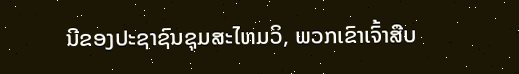ນີຂອງປະຊາຊົນຊຸມສະໄຫມວິ, ພວກເຂົາເຈົ້າສືບ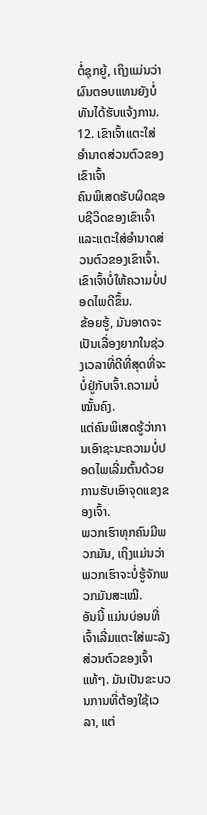ຕໍ່ຊຸກຍູ້, ເຖິງແມ່ນວ່າຜົນຕອບແທນຍັງບໍ່ທັນໄດ້ຮັບແຈ້ງການ.
12. ເຂົາເຈົ້າແຕະໃສ່ອຳນາດສ່ວນຕົວຂອງເຂົາເຈົ້າ
ຄົນພິເສດຮັບຜິດຊອບຊີວິດຂອງເຂົາເຈົ້າ ແລະແຕະໃສ່ອຳນາດສ່ວນຕົວຂອງເຂົາເຈົ້າ. ເຂົາເຈົ້າບໍ່ໃຫ້ຄວາມບໍ່ປອດໄພດີຂຶ້ນ.
ຂ້ອຍຮູ້, ມັນອາດຈະເປັນເລື່ອງຍາກໃນຊ່ວງເວລາທີ່ດີທີ່ສຸດທີ່ຈະບໍ່ຢູ່ກັບເຈົ້າ.ຄວາມບໍ່ໝັ້ນຄົງ.
ແຕ່ຄົນພິເສດຮູ້ວ່າການເອົາຊະນະຄວາມບໍ່ປອດໄພເລີ່ມຕົ້ນດ້ວຍການຮັບເອົາຈຸດແຂງຂອງເຈົ້າ.
ພວກເຮົາທຸກຄົນມີພວກມັນ, ເຖິງແມ່ນວ່າພວກເຮົາຈະບໍ່ຮູ້ຈັກພວກມັນສະເໝີ.
ອັນນີ້ ແມ່ນບ່ອນທີ່ເຈົ້າເລີ່ມແຕະໃສ່ພະລັງສ່ວນຕົວຂອງເຈົ້າແທ້ໆ. ມັນເປັນຂະບວນການທີ່ຕ້ອງໃຊ້ເວລາ, ແຕ່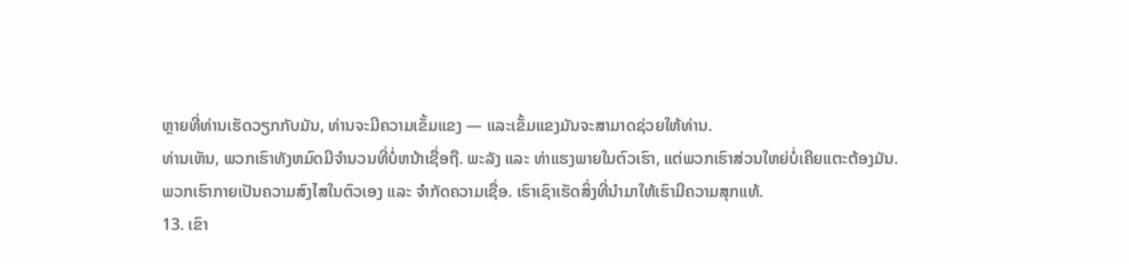ຫຼາຍທີ່ທ່ານເຮັດວຽກກັບມັນ, ທ່ານຈະມີຄວາມເຂັ້ມແຂງ — ແລະເຂັ້ມແຂງມັນຈະສາມາດຊ່ວຍໃຫ້ທ່ານ.
ທ່ານເຫັນ, ພວກເຮົາທັງຫມົດມີຈໍານວນທີ່ບໍ່ຫນ້າເຊື່ອຖື. ພະລັງ ແລະ ທ່າແຮງພາຍໃນຕົວເຮົາ, ແຕ່ພວກເຮົາສ່ວນໃຫຍ່ບໍ່ເຄີຍແຕະຕ້ອງມັນ.
ພວກເຮົາກາຍເປັນຄວາມສົງໄສໃນຕົວເອງ ແລະ ຈຳກັດຄວາມເຊື່ອ. ເຮົາເຊົາເຮັດສິ່ງທີ່ນຳມາໃຫ້ເຮົາມີຄວາມສຸກແທ້.
13. ເຂົາ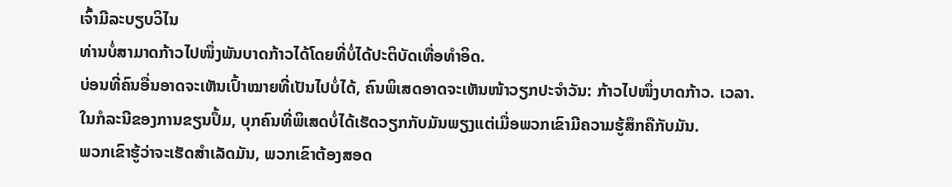ເຈົ້າມີລະບຽບວິໄນ
ທ່ານບໍ່ສາມາດກ້າວໄປໜຶ່ງພັນບາດກ້າວໄດ້ໂດຍທີ່ບໍ່ໄດ້ປະຕິບັດເທື່ອທຳອິດ.
ບ່ອນທີ່ຄົນອື່ນອາດຈະເຫັນເປົ້າໝາຍທີ່ເປັນໄປບໍ່ໄດ້, ຄົນພິເສດອາດຈະເຫັນໜ້າວຽກປະຈຳວັນ: ກ້າວໄປໜຶ່ງບາດກ້າວ. ເວລາ.
ໃນກໍລະນີຂອງການຂຽນປຶ້ມ, ບຸກຄົນທີ່ພິເສດບໍ່ໄດ້ເຮັດວຽກກັບມັນພຽງແຕ່ເມື່ອພວກເຂົາມີຄວາມຮູ້ສຶກຄືກັບມັນ.
ພວກເຂົາຮູ້ວ່າຈະເຮັດສໍາເລັດມັນ, ພວກເຂົາຕ້ອງສອດ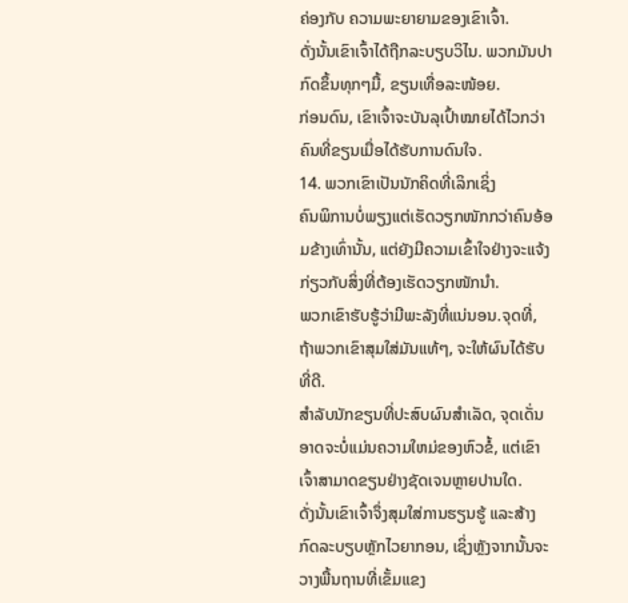ຄ່ອງກັບ ຄວາມພະຍາຍາມຂອງເຂົາເຈົ້າ.
ດັ່ງນັ້ນເຂົາເຈົ້າໄດ້ຖືກລະບຽບວິໄນ. ພວກມັນປາກົດຂຶ້ນທຸກໆມື້, ຂຽນເທື່ອລະໜ້ອຍ.
ກ່ອນດົນ, ເຂົາເຈົ້າຈະບັນລຸເປົ້າໝາຍໄດ້ໄວກວ່າຄົນທີ່ຂຽນເມື່ອໄດ້ຮັບການດົນໃຈ.
14. ພວກເຂົາເປັນນັກຄິດທີ່ເລິກເຊິ່ງ
ຄົນພິການບໍ່ພຽງແຕ່ເຮັດວຽກໜັກກວ່າຄົນອ້ອມຂ້າງເທົ່ານັ້ນ, ແຕ່ຍັງມີຄວາມເຂົ້າໃຈຢ່າງຈະແຈ້ງກ່ຽວກັບສິ່ງທີ່ຕ້ອງເຮັດວຽກໜັກນຳ.
ພວກເຂົາຮັບຮູ້ວ່າມີພະລັງທີ່ແນ່ນອນ.ຈຸດທີ່, ຖ້າພວກເຂົາສຸມໃສ່ມັນແທ້ໆ, ຈະໃຫ້ຜົນໄດ້ຮັບທີ່ດີ.
ສໍາລັບນັກຂຽນທີ່ປະສົບຜົນສໍາເລັດ, ຈຸດເດັ່ນອາດຈະບໍ່ແມ່ນຄວາມໃຫມ່ຂອງຫົວຂໍ້, ແຕ່ເຂົາເຈົ້າສາມາດຂຽນຢ່າງຊັດເຈນຫຼາຍປານໃດ.
ດັ່ງນັ້ນເຂົາເຈົ້າຈຶ່ງສຸມໃສ່ການຮຽນຮູ້ ແລະສ້າງກົດລະບຽບຫຼັກໄວຍາກອນ, ເຊິ່ງຫຼັງຈາກນັ້ນຈະວາງພື້ນຖານທີ່ເຂັ້ມແຂງ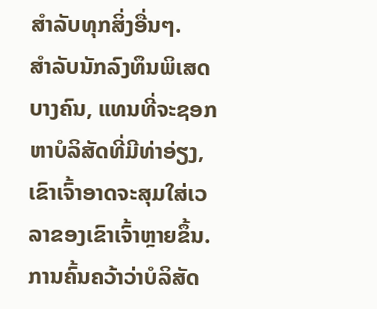ສໍາລັບທຸກສິ່ງອື່ນໆ.
ສໍາລັບນັກລົງທຶນພິເສດບາງຄົນ, ແທນທີ່ຈະຊອກຫາບໍລິສັດທີ່ມີທ່າອ່ຽງ, ເຂົາເຈົ້າອາດຈະສຸມໃສ່ເວລາຂອງເຂົາເຈົ້າຫຼາຍຂຶ້ນ. ການຄົ້ນຄວ້າວ່າບໍລິສັດ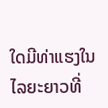ໃດມີທ່າແຮງໃນໄລຍະຍາວທີ່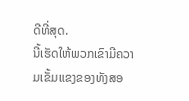ດີທີ່ສຸດ.
ນີ້ເຮັດໃຫ້ພວກເຂົາມີຄວາມເຂັ້ມແຂງຂອງທັງສອ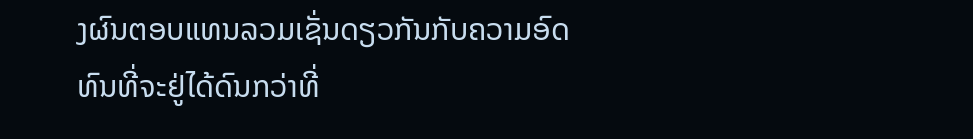ງຜົນຕອບແທນລວມເຊັ່ນດຽວກັນກັບຄວາມອົດທົນທີ່ຈະຢູ່ໄດ້ດົນກວ່າທີ່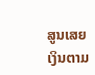ສູນເສຍເງິນຕາມ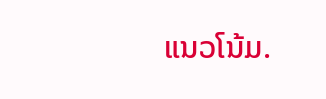ແນວໂນ້ມ.